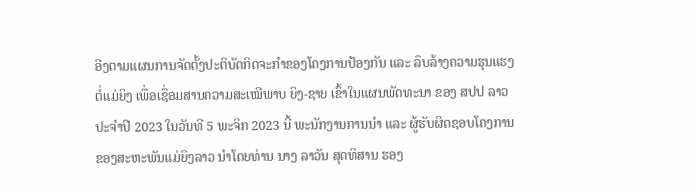ອີງຕາມແຜນການຈັດຕັ້ງປະຕິບັດກິດຈະກຳຂອງໂຄງການປ້ອງກັນ ແລະ ລຶບລ້າງຄວາມຮຸນແຮງຕໍ່ແມ່ຍິງ ເພື່ອເຊື່ອມສານຄວາມສະເໝີພາບ ຍິງ-ຊາຍ ເຂົ້າໃນແຜນພັດທະນາ ຂອງ ສປປ ລາວ ປະຈຳປີ 2023 ໃນວັນທີ 5 ພະຈິກ 2023 ນີ້ ພະນັກງານການນຳ ແລະ ຜູ້ຮັບຜິດຊອບໂຄງການ ຂອງສະຫະພັນແມ່ຍິງລາວ ນຳໂດຍທ່ານ ນາງ ລາວັນ ສຸດທິສານ ຮອງ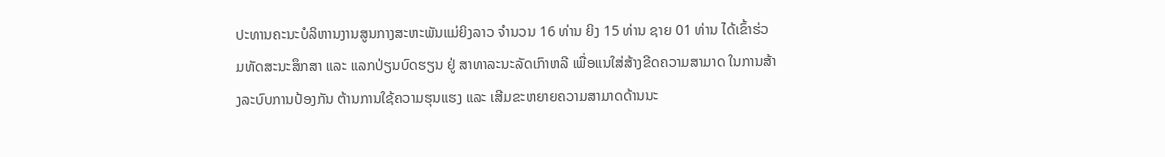ປະທານຄະນະບໍລິຫານງານສູນກາງສະຫະພັນແມ່ຍິງລາວ ຈຳນວນ 16 ທ່ານ ຍິງ 15 ທ່ານ ຊາຍ 01 ທ່ານ ໄດ້ເຂົ້າຮ່ວມທັດສະນະສຶກສາ ແລະ ແລກປ່ຽນບົດຮຽນ ຢູ່ ສາທາລະນະລັດເກົາຫລີ ເພື່ອແນໃສ່ສ້າງຂີດຄວາມສາມາດ ໃນການສ້າງລະບົບການປ້ອງກັນ ຕ້ານການໃຊ້ຄວາມຮຸນແຮງ ແລະ ເສີມຂະຫຍາຍຄວາມສາມາດດ້ານນະ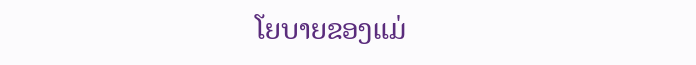ໂຍບາຍຂອງແມ່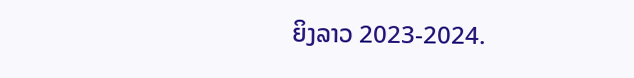ຍິງລາວ 2023-2024.